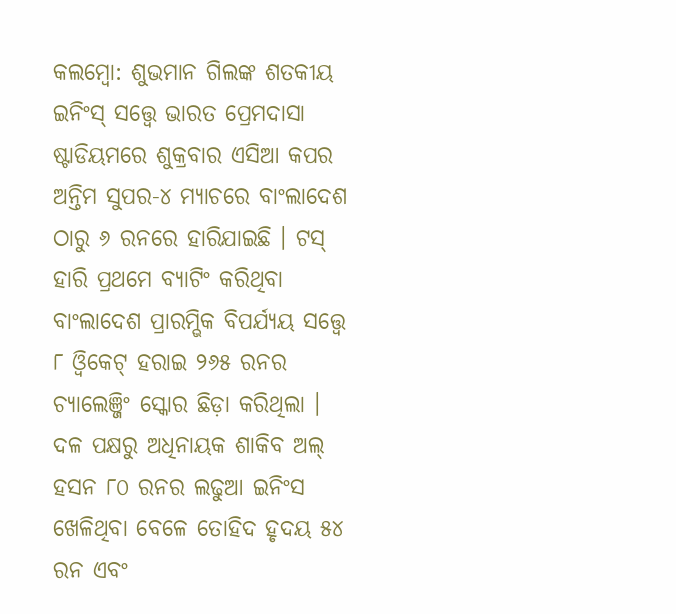କଲମ୍ବୋ: ଶୁଭମାନ ଗିଲଙ୍କ ଶତକୀୟ ଇନିଂସ୍ ସତ୍ତ୍ବେ ଭାରତ ପ୍ରେମଦାସା ଷ୍ଟାଡିୟମରେ ଶୁକ୍ରବାର ଏସିଆ କପର ଅନ୍ତିମ ସୁପର-୪ ମ୍ୟାଚରେ ବାଂଲାଦେଶ ଠାରୁ ୬ ରନରେ ହାରିଯାଇଛି । ଟସ୍ ହାରି ପ୍ରଥମେ ବ୍ୟାଟିଂ କରିଥିବା ବାଂଲାଦେଶ ପ୍ରାରମ୍ଭିକ ବିପର୍ଯ୍ୟୟ ସତ୍ତ୍ଵେ ୮ ଓ୍ଵିକେଟ୍ ହରାଇ ୨୬୫ ରନର ଚ୍ୟାଲେଞ୍ଜିଂ ସ୍କୋର ଛିଡ଼ା କରିଥିଲା । ଦଳ ପକ୍ଷରୁ ଅଧିନାୟକ ଶାକିବ ଅଲ୍ ହସନ ୮୦ ରନର ଲଢୁଆ ଇନିଂସ ଖେଳିଥିବା ବେଳେ ତୋହିଦ ହୃଦୟ ୫୪ ରନ ଏବଂ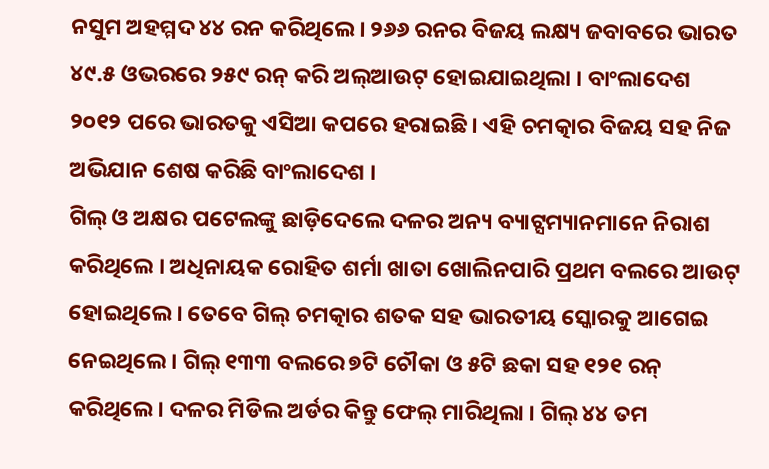ନସୁମ ଅହମ୍ମଦ ୪୪ ରନ କରିଥିଲେ । ୨୬୬ ରନର ବିଜୟ ଲକ୍ଷ୍ୟ ଜବାବରେ ଭାରତ ୪୯.୫ ଓଭରରେ ୨୫୯ ରନ୍ କରି ଅଲ୍ଆଉଟ୍ ହୋଇଯାଇଥିଲା । ବାଂଲାଦେଶ ୨୦୧୨ ପରେ ଭାରତକୁ ଏସିଆ କପରେ ହରାଇଛି । ଏହି ଚମତ୍କାର ବିଜୟ ସହ ନିଜ ଅଭିଯାନ ଶେଷ କରିଛି ବାଂଲାଦେଶ ।
ଗିଲ୍ ଓ ଅକ୍ଷର ପଟେଲଙ୍କୁ ଛାଡ଼ିଦେଲେ ଦଳର ଅନ୍ୟ ବ୍ୟାଟ୍ସମ୍ୟାନମାନେ ନିରାଶ କରିଥିଲେ । ଅଧିନାୟକ ରୋହିତ ଶର୍ମା ଖାତା ଖୋଲିନପାରି ପ୍ରଥମ ବଲରେ ଆଉଟ୍ ହୋଇଥିଲେ । ତେବେ ଗିଲ୍ ଚମତ୍କାର ଶତକ ସହ ଭାରତୀୟ ସ୍କୋରକୁ ଆଗେଇ ନେଇଥିଲେ । ଗିଲ୍ ୧୩୩ ବଲରେ ୭ଟି ଚୌକା ଓ ୫ଟି ଛକା ସହ ୧୨୧ ରନ୍ କରିଥିଲେ। ଦଳର ମିଡିଲ ଅର୍ଡର କିନ୍ତୁ ଫେଲ୍ ମାରିଥିଲା । ଗିଲ୍ ୪୪ ତମ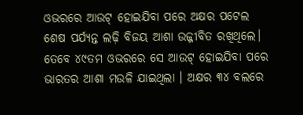ଓଭରରେ ଆଉଟ୍ ହୋଇଯିବା ପରେ ଅକ୍ଷର ପଟେଲ ଶେଷ ପର୍ଯ୍ୟନ୍ତ ଲଢ଼ି ବିଜୟ ଆଶା ଉଜ୍ଜୀବିତ ରଖିଥିଲେ। ତେବେ ୪୯ତମ ଓଭରରେ ସେ ଆଉଟ୍ ହୋଇଯିବା ପରେ ଭାରତର ଆଶା ମଉଳି ଯାଇଥିଲା । ଅକ୍ଷର ୩୪ ବଲରେ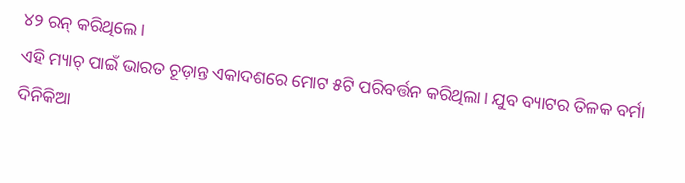୪୨ ରନ୍ କରିଥିଲେ।
ଏହି ମ୍ୟାଚ୍ ପାଇଁ ଭାରତ ଚୂଡ଼ାନ୍ତ ଏକାଦଶରେ ମୋଟ ୫ଟି ପରିବର୍ତ୍ତନ କରିଥିଲା। ଯୁବ ବ୍ୟାଟର ତିଳକ ବର୍ମା ଦିନିକିଆ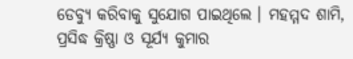ଡେବ୍ୟୁ କରିବାକୁ ସୁଯୋଗ ପାଇଥିଲେ । ମହମ୍ମଦ ଶାମି, ପ୍ରସିଦ୍ଧ କ୍ରିଷ୍ଣା ଓ ସୂର୍ଯ୍ୟ କୁମାର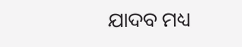ଯାଦବ ମଧ୍ୟ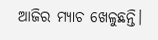ଆଜିର ମ୍ୟାଚ ଖେଳୁଛନ୍ତି।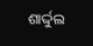ଶାର୍ଦ୍ଦୁଲ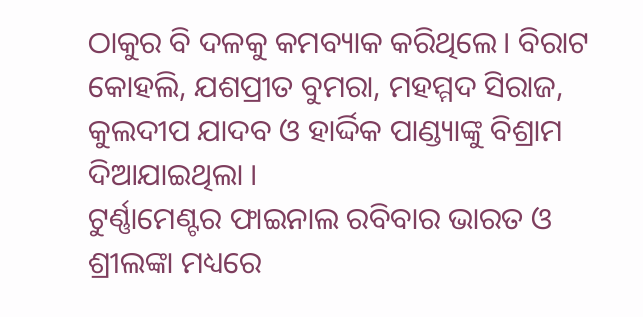ଠାକୁର ବି ଦଳକୁ କମବ୍ୟାକ କରିଥିଲେ। ବିରାଟ କୋହଲି, ଯଶପ୍ରୀତ ବୁମରା, ମହମ୍ମଦ ସିରାଜ, କୁଲଦୀପ ଯାଦବ ଓ ହାର୍ଦ୍ଦିକ ପାଣ୍ଡ୍ୟାଙ୍କୁ ବିଶ୍ରାମ ଦିଆଯାଇଥିଲା ।
ଟୁର୍ଣ୍ଣାମେଣ୍ଟର ଫାଇନାଲ ରବିବାର ଭାରତ ଓ ଶ୍ରୀଲଙ୍କା ମଧ୍ୟରେ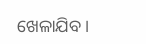ଖେଳାଯିବ ।